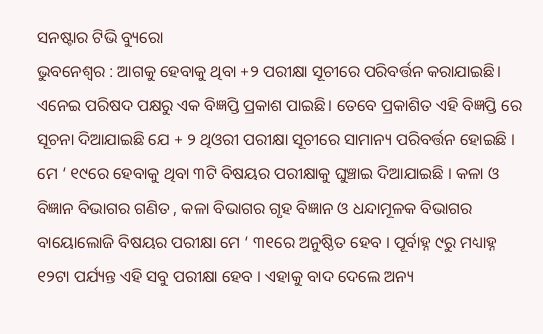ସନଷ୍ଟାର ଟିଭି ବ୍ୟୁରୋ
ଭୁବନେଶ୍ୱର : ଆଗକୁ ହେବାକୁ ଥିବା +୨ ପରୀକ୍ଷା ସୂଚୀରେ ପରିବର୍ତ୍ତନ କରାଯାଇଛି। ଏନେଇ ପରିଷଦ ପକ୍ଷରୁ ଏକ ବିଜ୍ଞପ୍ତି ପ୍ରକାଶ ପାଇଛି। ତେବେ ପ୍ରକାଶିତ ଏହି ବିଜ୍ଞପ୍ତି ରେ ସୂଚନା ଦିଆଯାଇଛି ଯେ + ୨ ଥିଓରୀ ପରୀକ୍ଷା ସୂଚୀରେ ସାମାନ୍ୟ ପରିବର୍ତ୍ତନ ହୋଇଛି । ମେ ‘ ୧୯ରେ ହେବାକୁ ଥିବା ୩ଟି ବିଷୟର ପରୀକ୍ଷାକୁ ଘୁଞ୍ଚାଇ ଦିଆଯାଇଛି । କଳା ଓ ବିଜ୍ଞାନ ବିଭାଗର ଗଣିତ , କଳା ବିଭାଗର ଗୃହ ବିଜ୍ଞାନ ଓ ଧନ୍ଦାମୂଳକ ବିଭାଗର ବାୟୋଲୋଜି ବିଷୟର ପରୀକ୍ଷା ମେ ‘ ୩୧ରେ ଅନୁଷ୍ଠିତ ହେବ । ପୂର୍ବାହ୍ନ ୯ରୁ ମଧ୍ୟାହ୍ନ ୧୨ଟା ପର୍ଯ୍ୟନ୍ତ ଏହି ସବୁ ପରୀକ୍ଷା ହେବ । ଏହାକୁ ବାଦ ଦେଲେ ଅନ୍ୟ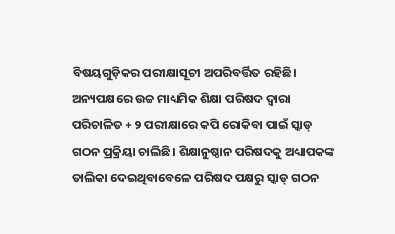ବିଷୟଗୁଡ଼ିକର ପରୀକ୍ଷାସୂଚୀ ଅପରିବର୍ତ୍ତିତ ରହିଛି। ଅନ୍ୟପକ୍ଷରେ ଉଚ୍ଚ ମାଧ୍ୟମିକ ଶିକ୍ଷା ପରିଷଦ ଦ୍ବାରା ପରିଚାଳିତ + ୨ ପରୀକ୍ଷାରେ କପି ରୋକିବା ପାଇଁ ସ୍କାଡ୍ ଗଠନ ପ୍ରକ୍ରିୟା ଚାଲିଛି। ଶିକ୍ଷାନୁଷ୍ଠାନ ପରିଷଦକୁ ଅଧ୍ୟାପକଙ୍କ ତାଲିକା ଦେଇଥିବାବେଳେ ପରିଷଦ ପକ୍ଷରୁ ସ୍କାଡ୍ ଗଠନ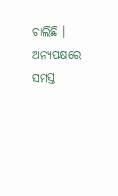ଚାଲିଛି । ଅନ୍ୟପକ୍ଷରେ ସମସ୍ତ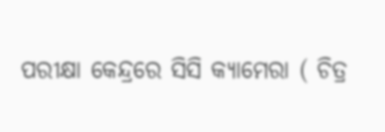ପରୀକ୍ଷା କେନ୍ଦ୍ରରେ ସିସି କ୍ୟାମେରା ( ଚିତ୍ର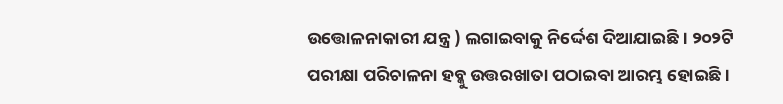ଉତ୍ତୋଳନାକାରୀ ଯନ୍ତ୍ର ) ଲଗାଇବାକୁ ନିର୍ଦ୍ଦେଶ ଦିଆଯାଇଛି । ୨୦୨ଟି ପରୀକ୍ଷା ପରିଚାଳନା ହବ୍କୁ ଉତ୍ତରଖାତା ପଠାଇବା ଆରମ୍ଭ ହୋଇଛି ।